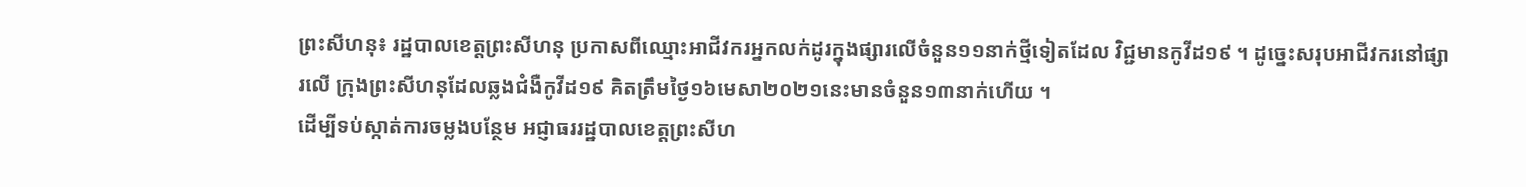ព្រះសីហនុ៖ រដ្ឋបាលខេត្តព្រះសីហនុ ប្រកាសពីឈ្មោះអាជីវករអ្នកលក់ដូរក្នុងផ្សារលើចំនួន១១នាក់ថ្មីទៀតដែល វិជ្ជមានកូវីដ១៩ ។ ដូច្នេះសរុបអាជីវករនៅផ្សារលើ ក្រុងព្រះសីហនុដែលឆ្លងជំងឺកូវីដ១៩ គិតត្រឹមថ្ងៃ១៦មេសា២០២១នេះមានចំនួន១៣នាក់ហើយ ។
ដើម្បីទប់ស្កាត់ការចម្លងបន្ថែម អជ្ញាធររដ្ឋបាលខេត្តព្រះសីហ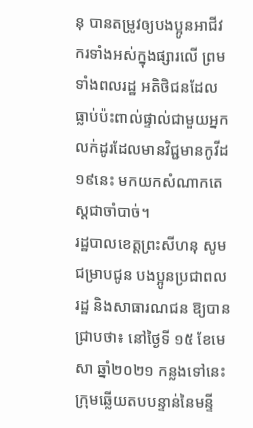នុ បានតម្រូវឲ្យបងប្អូនអាជីវករទាំងអស់ក្នុងផ្សារលើ ព្រមទាំងពលរដ្ឋ អតិថិជនដែលធ្លាប់ប៉ះពាល់ផ្ទាល់ជាមួយអ្នកលក់ដូរដែលមានវិជ្ជមានកូវីដ១៩នេះ មកយកសំណាកតេស្តជាចាំបាច់។
រដ្ឋបាលខេត្តព្រះសីហនុ សូមជម្រាបជូន បងប្អូនប្រជាពលរដ្ឋ និងសាធារណជន ឱ្យបានជ្រាបថា៖ នៅថ្ងៃទី ១៥ ខែមេសា ឆ្នាំ២០២១ កន្លងទៅនេះ ក្រុមឆ្លើយតបបន្ទាន់នៃមន្ទី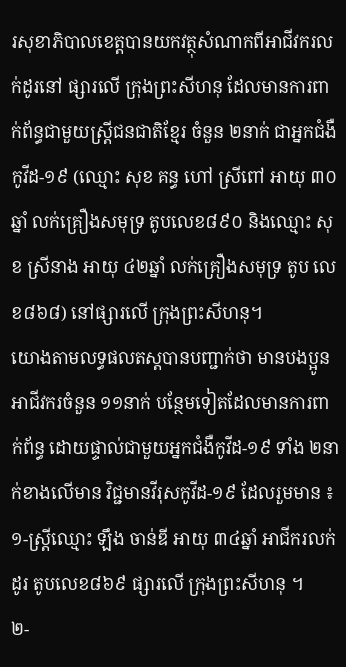រសុខាភិបាលខេត្តបានយកវត្ថុសំណាកពីអាជីវករលក់ដូរនៅ ផ្សារលើ ក្រុងព្រះសីហនុ ដែលមានការពាក់ព័ន្ធជាមួយស្ត្រីជនជាតិខ្មែរ ចំនួន ២នាក់ ជាអ្នកជំងឺកូវីដ-១៩ (ឈ្មោះ សុខ គន្ធ ហៅ ស្រីពៅ អាយុ ៣០ឆ្នាំ លក់គ្រឿងសមុទ្រ តូបលេខ៨៩០ និងឈ្មោះ សុខ ស្រីនាង អាយុ ៤២ឆ្នាំ លក់គ្រឿងសមុទ្រ តូប លេខ៨៦៨) នៅផ្សារលើ ក្រុងព្រះសីហនុ។
យោងតាមលទ្ធផលតស្តបានបញ្ជាក់ថា មានបងប្អូនអាជីវករចំនួន ១១នាក់ បន្ថែមទៀតដែលមានការពាក់ព័ន្ធ ដោយផ្ទាល់ជាមួយអ្នកជំងឺកូវីដ-១៩ ទាំង ២នាក់ខាងលើមាន វិជ្ជមានវីរុសកូវីដ-១៩ ដែលរួមមាន ៖
១-ស្ត្រីឈ្មោះ ឡឹង ចាន់ឌី អាយុ ៣៤ឆ្នាំ អាជីករលក់ដូរ តូបលេខ៨៦៩ ផ្សារលើ ក្រុងព្រះសីហនុ ។
២-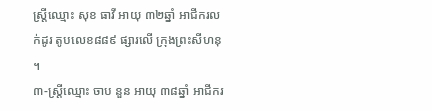ស្ត្រីឈ្មោះ សុខ ធាវី អាយុ ៣២ឆ្នាំ អាជីករលក់ដូរ តូបលេខ៨៨៩ ផ្សារលើ ក្រុងព្រះសីហនុ ។
៣-ស្ត្រីឈ្មោះ ចាប នួន អាយុ ៣៨ឆ្នាំ អាជីករ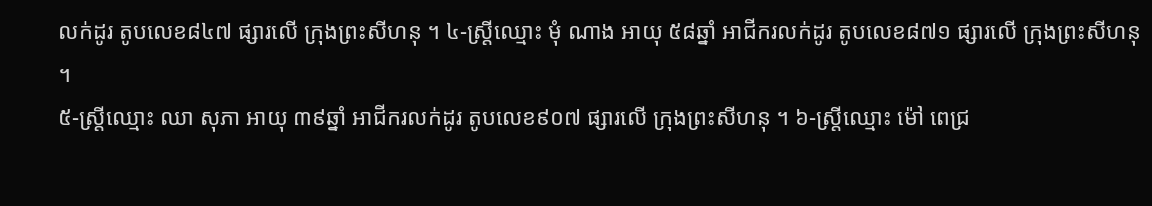លក់ដូរ តូបលេខ៨៤៧ ផ្សារលើ ក្រុងព្រះសីហនុ ។ ៤-ស្ត្រីឈ្មោះ មុំ ណាង អាយុ ៥៨ឆ្នាំ អាជីករលក់ដូរ តូបលេខ៨៧១ ផ្សារលើ ក្រុងព្រះសីហនុ ។
៥-ស្ត្រីឈ្មោះ ឈា សុភា អាយុ ៣៩ឆ្នាំ អាជីករលក់ដូរ តូបលេខ៩០៧ ផ្សារលើ ក្រុងព្រះសីហនុ ។ ៦-ស្ត្រីឈ្មោះ ម៉ៅ ពេជ្រ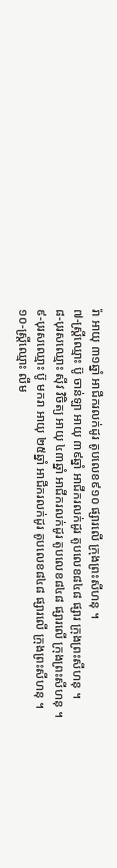រ៉ា អាយុ ៣១ឆ្នាំ អាជីករលក់ដូរ តូបលេខ៩១០ ផ្សារលើ ក្រុងព្រះសីហនុ ។
៧-ស្ត្រីឈ្មោះ ប៊ូ ចាន់ឡា អាយុ ៣៩ឆ្នាំ អាជីករលក់ដូរ តូបលេខ៨៤៨ ផ្សារ ក្រុងព្រះសីហនុ ។
៨-បុរសឈ្មោះ ស៊ីវ វិចិត្យ អាយុ ៤៣ឆ្នាំ អាជីករលក់ដូរ តូបលេខ៨៤៨ ផ្សារលើ ក្រុងព្រះសីហនុ ។
៩-បុរសឈ្មោះ ប៊ូ មករា អាយុ ២៥ឆ្នាំ អាជីករលក់ដូរ តូបលេខ៨៤៨ ផ្សារលើ ក្រុងព្រះសីហនុ ។
១០-ស្ត្រីឈ្មោះ លឹម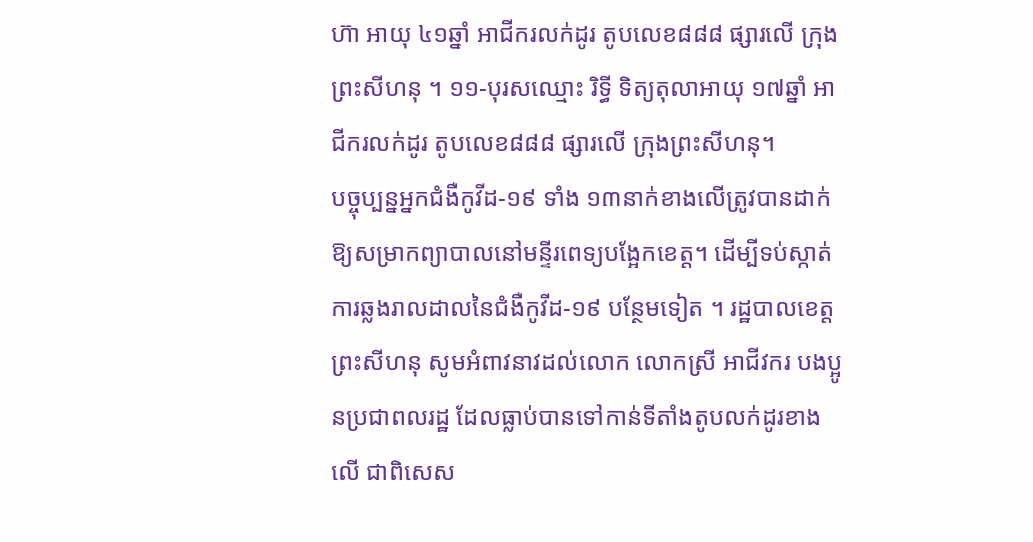ហ៊ា អាយុ ៤១ឆ្នាំ អាជីករលក់ដូរ តូបលេខ៨៨៨ ផ្សារលើ ក្រុងព្រះសីហនុ ។ ១១-បុរសឈ្មោះ រិទ្ធី ទិត្យតុលាអាយុ ១៧ឆ្នាំ អាជីករលក់ដូរ តូបលេខ៨៨៨ ផ្សារលើ ក្រុងព្រះសីហនុ។
បច្ចុប្បន្នអ្នកជំងឺកូវីដ-១៩ ទាំង ១៣នាក់ខាងលើត្រូវបានដាក់ឱ្យសម្រាកព្យាបាលនៅមន្ទីរពេទ្យបង្អែកខេត្ត។ ដើម្បីទប់ស្កាត់ការឆ្លងរាលដាលនៃជំងឺកូវីដ-១៩ បន្ថែមទៀត ។ រដ្ឋបាលខេត្តព្រះសីហនុ សូមអំពាវនាវដល់លោក លោកស្រី អាជីវករ បងប្អូនប្រជាពលរដ្ឋ ដែលធ្លាប់បានទៅកាន់ទីតាំងតូបលក់ដូរខាងលើ ជាពិសេស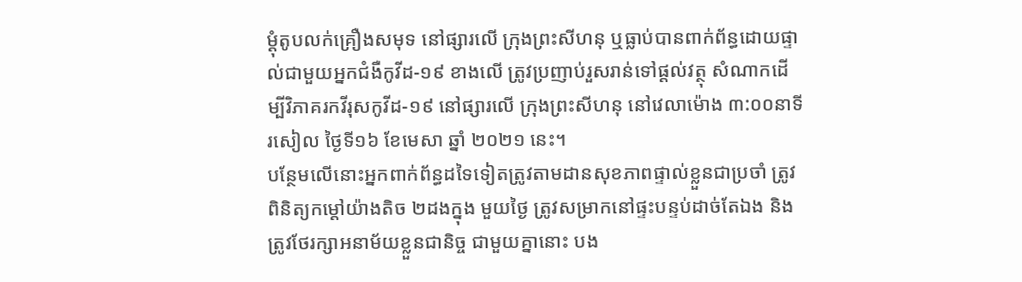ម្ដុំតូបលក់គ្រឿងសមុទ នៅផ្សារលើ ក្រុងព្រះសីហនុ ឬធ្លាប់បានពាក់ព័ន្ធដោយផ្ទាល់ជាមួយអ្នកជំងឺកូវីដ-១៩ ខាងលើ ត្រូវប្រញាប់រួសរាន់ទៅផ្ដល់វត្ថុ សំណាកដើម្បីវិភាគរកវីរុសកូវីដ-១៩ នៅផ្សារលើ ក្រុងព្រះសីហនុ នៅវេលាម៉ោង ៣:០០នាទីរសៀល ថ្ងៃទី១៦ ខែមេសា ឆ្នាំ ២០២១ នេះ។
បន្ថែមលើនោះអ្នកពាក់ព័ន្ធដទៃទៀតត្រូវតាមដានសុខភាពផ្ទាល់ខ្លួនជាប្រចាំ ត្រូវពិនិត្យកម្ដៅយ៉ាងតិច ២ដងក្នុង មួយថ្ងៃ ត្រូវសម្រាកនៅផ្ទះបន្ទប់ដាច់តែឯង និងត្រូវថែរក្សាអនាម័យខ្លួនជានិច្ច ជាមួយគ្នានោះ បង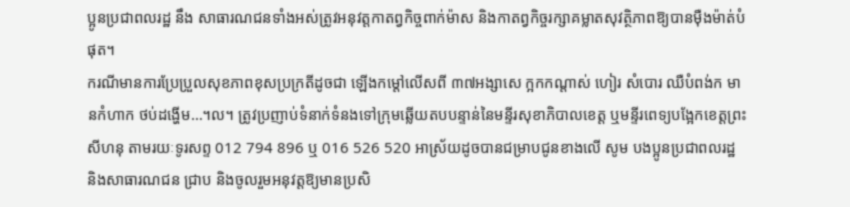ប្អូនប្រជាពលរដ្ឋ នឹង សាធារណជនទាំងអស់ត្រូវអនុវត្តកាតព្វកិច្ចពាក់ម៉ាស និងកាតព្វកិច្ចរក្សាគម្លាតសុវត្ថិភាពឱ្យបានម៉ឺងម៉ាត់បំផុត។
ករណីមានការប្រែប្រួលសុខភាពខុសប្រក្រតីដូចជា ឡើងកម្ដៅលើសពី ៣៧អង្សាសេ ក្អកកណ្តាស់ ហៀរ សំបោរ ឈឺបំពង់ក មានកំហាក ថប់ដង្ហើម…។ល។ ត្រូវប្រញាប់ទំនាក់ទំនងទៅក្រុមឆ្លើយតបបន្ទាន់នៃមន្ទីរសុខាភិបាលខេត្ត ឬមន្ទីរពេទ្យបង្អែកខេត្តព្រះសីហនុ តាមរយៈទូរសព្ទ 012 794 896 ឬ 016 526 520 អាស្រ័យដូចបានជម្រាបជូនខាងលើ សូម បងប្អូនប្រជាពលរដ្ឋ និងសាធារណជន ជ្រាប និងចូលរួមអនុវត្តឱ្យមានប្រសិ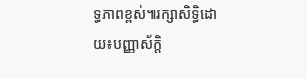ទ្ធភាពខ្ពស់៕រក្សាសិទ្ធិដោយ៖បញ្ញាស័ក្តិ